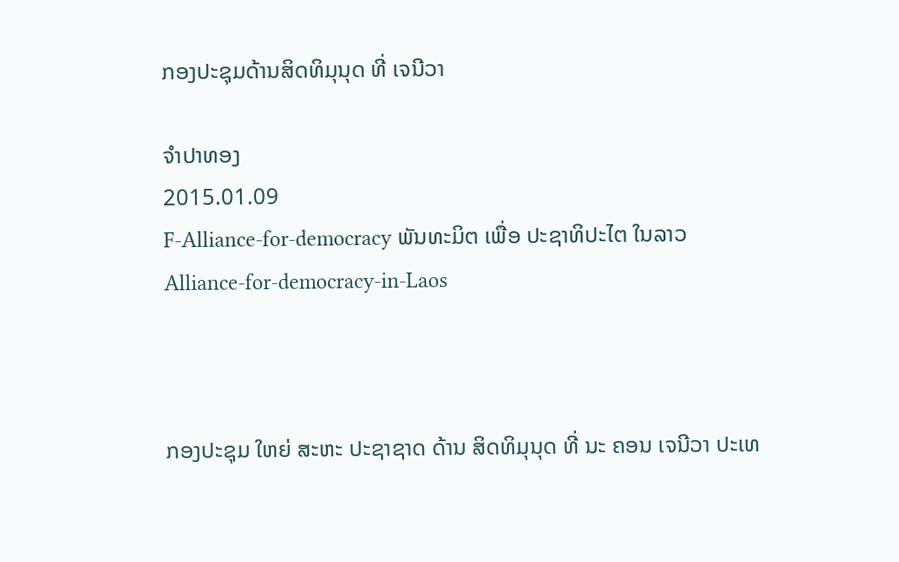ກອງປະຊຸມດ້ານສິດທິມຸນຸດ ທີ່ ເຈນີວາ

ຈໍາປາທອງ
2015.01.09
F-Alliance-for-democracy ພັນທະມິຕ ເພື່ອ ປະຊາທິປະໄຕ ໃນລາວ
Alliance-for-democracy-in-Laos



ກອງປະຊຸມ ໃຫຍ່ ສະຫະ ປະຊາຊາດ ດ້ານ ສິດທິມຸນຸດ ທີ່ ນະ ຄອນ ເຈນີວາ ປະເທ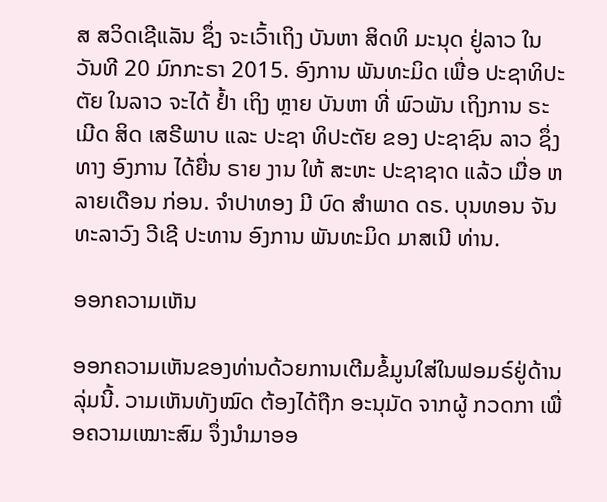ສ ສວິດເຊີແລັນ ຊຶ່ງ ຈະເວົ້າເຖິງ ບັນຫາ ສິດທິ ມະນຸດ ຢູ່ລາວ ໃນ ວັນທີ 20 ມົກກະຣາ 2015. ອົງການ ພັນທະມິດ ເພື່ອ ປະຊາທິປະຕັຍ ໃນລາວ ຈະໄດ້ ຢໍ້າ ເຖິງ ຫຼາຍ ບັນຫາ ທີ່ ພົວພັນ ເຖິງການ ຣະເມີດ ສິດ ເສຣີພາບ ແລະ ປະຊາ ທິປະຕັຍ ຂອງ ປະຊາຊົນ ລາວ ຊຶ່ງ ທາງ ອົງການ ໄດ້ຍື່ນ ຣາຍ ງານ ໃຫ້ ສະຫະ ປະຊາຊາດ ແລ້ວ ເມື່ອ ຫລາຍເດືອນ ກ່ອນ. ຈໍາປາທອງ ມີ ບົດ ສໍາພາດ ດຣ. ບຸນທອນ ຈັນທະລາວົງ ວີເຊີ ປະທານ ອົງການ ພັນທະມິດ ມາສເນີ ທ່ານ.

ອອກຄວາມເຫັນ

ອອກຄວາມເຫັນຂອງທ່ານດ້ວຍການເຕີມຂໍ້ມູນໃສ່ໃນຟອມຣ໌ຢູ່ດ້ານລຸ່ມນີ້. ວາມເຫັນທັງໝົດ ຕ້ອງໄດ້ຖືກ ອະນຸມັດ ຈາກຜູ້ ກວດກາ ເພື່ອຄວາມເໝາະສົມ ຈຶ່ງນໍາມາອອ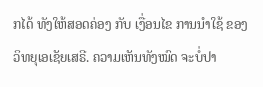ກໄດ້ ທັງໃຫ້ສອດຄ່ອງ ກັບ ເງື່ອນໄຂ ການນຳໃຊ້ ຂອງ ວິທຍຸເອເຊັຍເສຣີ. ຄວາມເຫັນທັງໝົດ ຈະບໍ່ປາ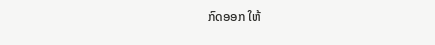ກົດອອກ ໃຫ້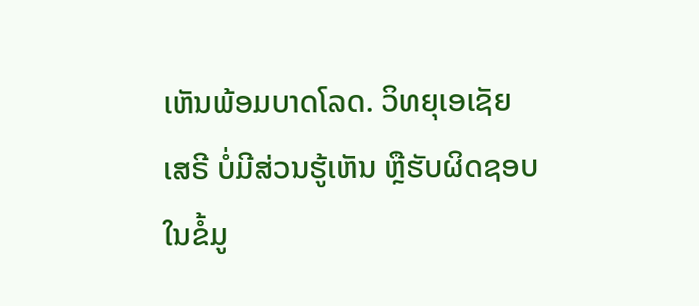ເຫັນພ້ອມບາດໂລດ. ວິທຍຸເອເຊັຍເສຣີ ບໍ່ມີສ່ວນຮູ້ເຫັນ ຫຼືຮັບຜິດຊອບ ໃນຂໍ້ມູ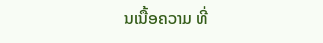ນເນື້ອຄວາມ ທີ່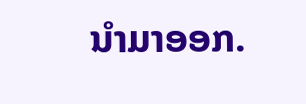ນໍາມາອອກ.